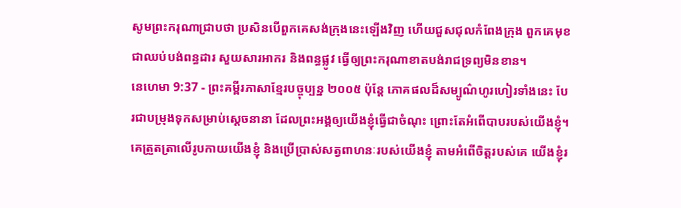សូមព្រះករុណាជ្រាបថា ប្រសិនបើពួកគេសង់ក្រុងនេះឡើងវិញ ហើយជួសជុលកំពែងក្រុង ពួកគេមុខជាឈប់បង់ពន្ធដារ សួយសារអាករ និងពន្ធផ្លូវ ធ្វើឲ្យព្រះករុណាខាតបង់រាជទ្រព្យមិនខាន។
នេហេមា 9:37 - ព្រះគម្ពីរភាសាខ្មែរបច្ចុប្បន្ន ២០០៥ ប៉ុន្តែ ភោគផលដ៏សម្បូណ៌ហូរហៀរទាំងនេះ បែរជាបម្រុងទុកសម្រាប់ស្ដេចនានា ដែលព្រះអង្គឲ្យយើងខ្ញុំធ្វើជាចំណុះ ព្រោះតែអំពើបាបរបស់យើងខ្ញុំ។ គេត្រួតត្រាលើរូបកាយយើងខ្ញុំ និងប្រើប្រាស់សត្វពាហនៈរបស់យើងខ្ញុំ តាមអំពើចិត្តរបស់គេ យើងខ្ញុំរ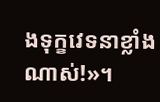ងទុក្ខវេទនាខ្លាំងណាស់!»។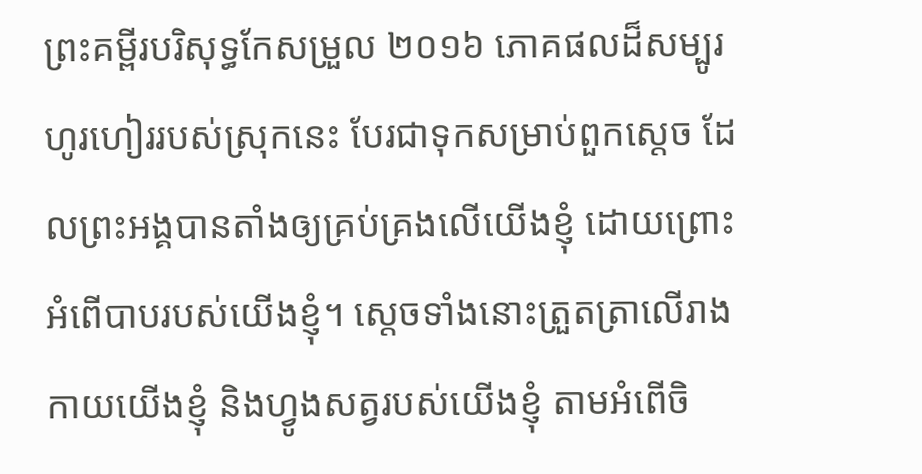ព្រះគម្ពីរបរិសុទ្ធកែសម្រួល ២០១៦ ភោគផលដ៏សម្បូរហូរហៀររបស់ស្រុកនេះ បែរជាទុកសម្រាប់ពួកស្តេច ដែលព្រះអង្គបានតាំងឲ្យគ្រប់គ្រងលើយើងខ្ញុំ ដោយព្រោះអំពើបាបរបស់យើងខ្ញុំ។ ស្តេចទាំងនោះត្រួតត្រាលើរាងកាយយើងខ្ញុំ និងហ្វូងសត្វរបស់យើងខ្ញុំ តាមអំពើចិ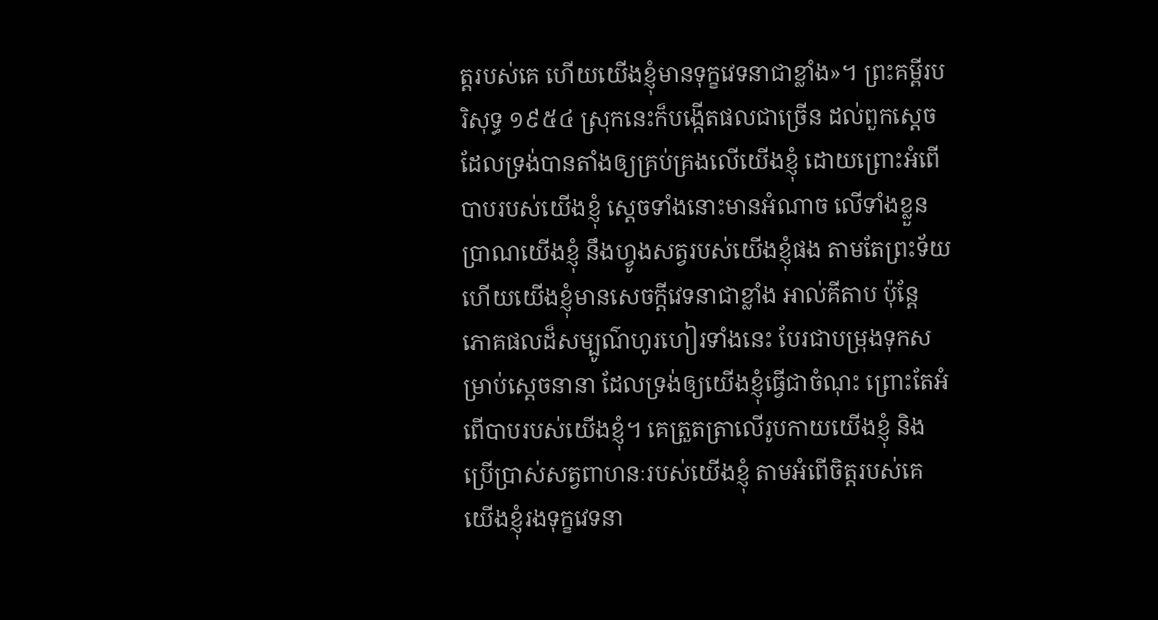ត្តរបស់គេ ហើយយើងខ្ញុំមានទុក្ខវេទនាជាខ្លាំង»។ ព្រះគម្ពីរបរិសុទ្ធ ១៩៥៤ ស្រុកនេះក៏បង្កើតផលជាច្រើន ដល់ពួកស្តេច ដែលទ្រង់បានតាំងឲ្យគ្រប់គ្រងលើយើងខ្ញុំ ដោយព្រោះអំពើបាបរបស់យើងខ្ញុំ ស្តេចទាំងនោះមានអំណាច លើទាំងខ្លួនប្រាណយើងខ្ញុំ នឹងហ្វូងសត្វរបស់យើងខ្ញុំផង តាមតែព្រះទ័យ ហើយយើងខ្ញុំមានសេចក្ដីវេទនាជាខ្លាំង អាល់គីតាប ប៉ុន្តែ ភោគផលដ៏សម្បូណ៌ហូរហៀរទាំងនេះ បែរជាបម្រុងទុកសម្រាប់ស្ដេចនានា ដែលទ្រង់ឲ្យយើងខ្ញុំធ្វើជាចំណុះ ព្រោះតែអំពើបាបរបស់យើងខ្ញុំ។ គេត្រួតត្រាលើរូបកាយយើងខ្ញុំ និងប្រើប្រាស់សត្វពាហនៈរបស់យើងខ្ញុំ តាមអំពើចិត្តរបស់គេ យើងខ្ញុំរងទុក្ខវេទនា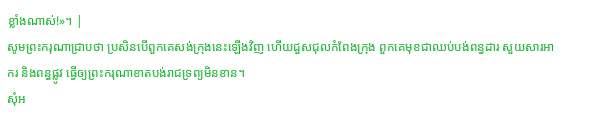ខ្លាំងណាស់!»។ |
សូមព្រះករុណាជ្រាបថា ប្រសិនបើពួកគេសង់ក្រុងនេះឡើងវិញ ហើយជួសជុលកំពែងក្រុង ពួកគេមុខជាឈប់បង់ពន្ធដារ សួយសារអាករ និងពន្ធផ្លូវ ធ្វើឲ្យព្រះករុណាខាតបង់រាជទ្រព្យមិនខាន។
សុំអ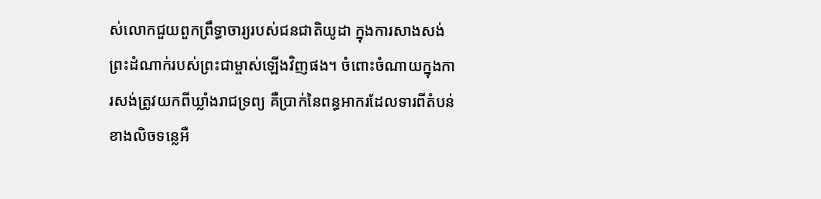ស់លោកជួយពួកព្រឹទ្ធាចារ្យរបស់ជនជាតិយូដា ក្នុងការសាងសង់ព្រះដំណាក់របស់ព្រះជាម្ចាស់ឡើងវិញផង។ ចំពោះចំណាយក្នុងការសង់ត្រូវយកពីឃ្លាំងរាជទ្រព្យ គឺប្រាក់នៃពន្ធអាករដែលទារពីតំបន់ខាងលិចទន្លេអឺ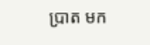ប្រាត មក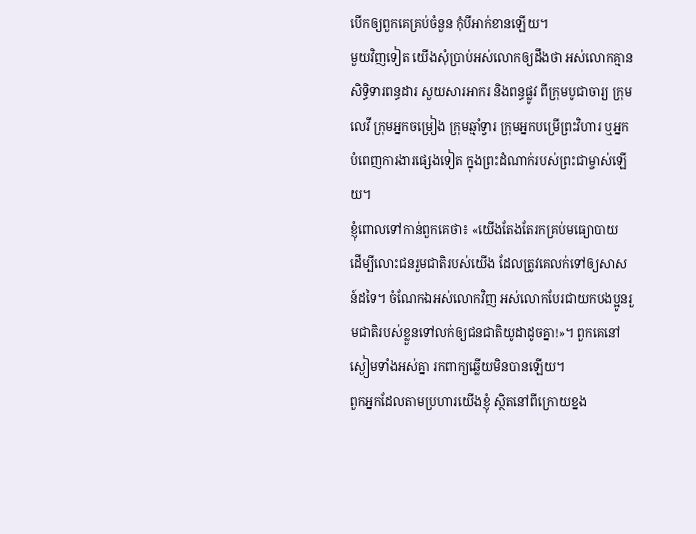បើកឲ្យពួកគេគ្រប់ចំនួន កុំបីអាក់ខានឡើយ។
មួយវិញទៀត យើងសុំប្រាប់អស់លោកឲ្យដឹងថា អស់លោកគ្មានសិទ្ធិទារពន្ធដារ សួយសារអាករ និងពន្ធផ្លូវ ពីក្រុមបូជាចារ្យ ក្រុមលេវី ក្រុមអ្នកចម្រៀង ក្រុមឆ្មាំទ្វារ ក្រុមអ្នកបម្រើព្រះវិហារ ឬអ្នកបំពេញការងារផ្សេងទៀត ក្នុងព្រះដំណាក់របស់ព្រះជាម្ចាស់ឡើយ។
ខ្ញុំពោលទៅកាន់ពួកគេថា៖ «យើងតែងតែរកគ្រប់មធ្យោបាយ ដើម្បីលោះជនរួមជាតិរបស់យើង ដែលត្រូវគេលក់ទៅឲ្យសាសន៍ដទៃ។ ចំណែកឯអស់លោកវិញ អស់លោកបែរជាយកបងប្អូនរួមជាតិរបស់ខ្លួនទៅលក់ឲ្យជនជាតិយូដាដូចគ្នា!»។ ពួកគេនៅស្ងៀមទាំងអស់គ្នា រកពាក្យឆ្លើយមិនបានឡើយ។
ពួកអ្នកដែលតាមប្រហារយើងខ្ញុំ ស្ថិតនៅពីក្រោយខ្នង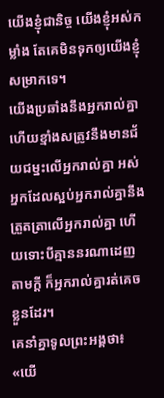យើងខ្ញុំជានិច្ច យើងខ្ញុំអស់កម្លាំង តែគេមិនទុកឲ្យយើងខ្ញុំសម្រាកទេ។
យើងប្រឆាំងនឹងអ្នករាល់គ្នា ហើយខ្មាំងសត្រូវនឹងមានជ័យជម្នះលើអ្នករាល់គ្នា អស់អ្នកដែលស្អប់អ្នករាល់គ្នានឹងត្រួតត្រាលើអ្នករាល់គ្នា ហើយទោះបីគ្មាននរណាដេញតាមក្ដី ក៏អ្នករាល់គ្នារត់គេចខ្លួនដែរ។
គេនាំគ្នាទូលព្រះអង្គថា៖ «យើ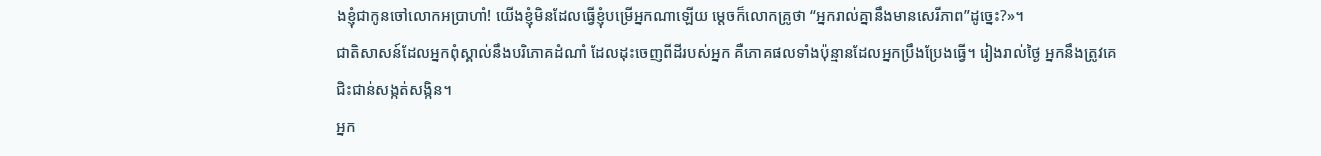ងខ្ញុំជាកូនចៅលោកអប្រាហាំ! យើងខ្ញុំមិនដែលធ្វើខ្ញុំបម្រើអ្នកណាឡើយ ម្ដេចក៏លោកគ្រូថា “អ្នករាល់គ្នានឹងមានសេរីភាព”ដូច្នេះ?»។
ជាតិសាសន៍ដែលអ្នកពុំស្គាល់នឹងបរិភោគដំណាំ ដែលដុះចេញពីដីរបស់អ្នក គឺភោគផលទាំងប៉ុន្មានដែលអ្នកប្រឹងប្រែងធ្វើ។ រៀងរាល់ថ្ងៃ អ្នកនឹងត្រូវគេជិះជាន់សង្កត់សង្កិន។
អ្នក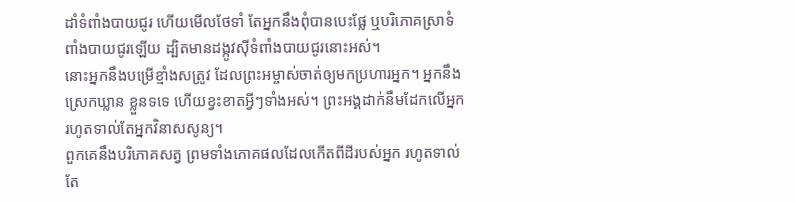ដាំទំពាំងបាយជូរ ហើយមើលថែទាំ តែអ្នកនឹងពុំបានបេះផ្លែ ឬបរិភោគស្រាទំពាំងបាយជូរឡើយ ដ្បិតមានដង្កូវស៊ីទំពាំងបាយជូរនោះអស់។
នោះអ្នកនឹងបម្រើខ្មាំងសត្រូវ ដែលព្រះអម្ចាស់ចាត់ឲ្យមកប្រហារអ្នក។ អ្នកនឹងស្រេកឃ្លាន ខ្លួនទទេ ហើយខ្វះខាតអ្វីៗទាំងអស់។ ព្រះអង្គដាក់នឹមដែកលើអ្នក រហូតទាល់តែអ្នកវិនាសសូន្យ។
ពួកគេនឹងបរិភោគសត្វ ព្រមទាំងភោគផលដែលកើតពីដីរបស់អ្នក រហូតទាល់តែ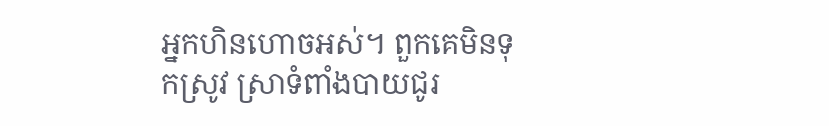អ្នកហិនហោចអស់។ ពួកគេមិនទុកស្រូវ ស្រាទំពាំងបាយជូរ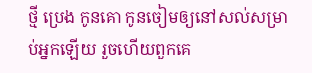ថ្មី ប្រេង កូនគោ កូនចៀមឲ្យនៅសល់សម្រាប់អ្នកឡើយ រួចហើយពួកគេ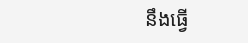នឹងធ្វើ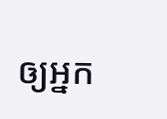ឲ្យអ្នក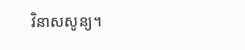វិនាសសូន្យ។